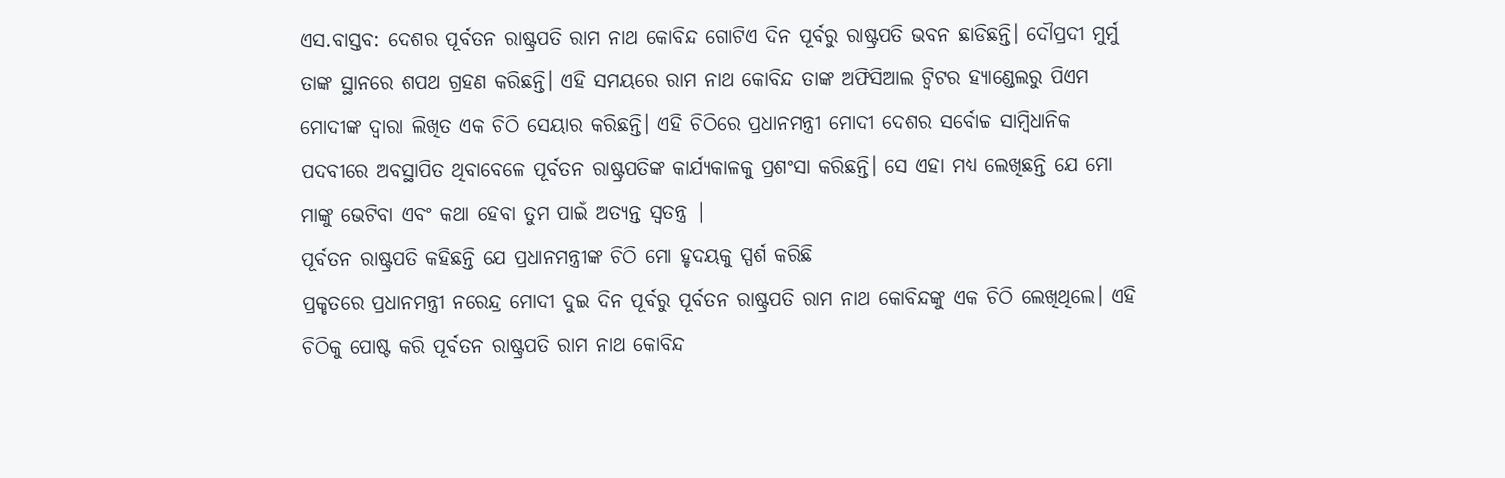ଏସ.ବାସ୍ତବ: ଦେଶର ପୂର୍ବତନ ରାଷ୍ଟ୍ରପତି ରାମ ନାଥ କୋବିନ୍ଦ ଗୋଟିଏ ଦିନ ପୂର୍ବରୁ ରାଷ୍ଟ୍ରପତି ଭବନ ଛାଡିଛନ୍ତି। ଦୌପ୍ରଦୀ ମୁର୍ମୁ ତାଙ୍କ ସ୍ଥାନରେ ଶପଥ ଗ୍ରହଣ କରିଛନ୍ତି। ଏହି ସମୟରେ ରାମ ନାଥ କୋବିନ୍ଦ ତାଙ୍କ ଅଫିସିଆଲ ଟ୍ୱିଟର ହ୍ୟାଣ୍ଡେଲରୁ ପିଏମ ମୋଦୀଙ୍କ ଦ୍ୱାରା ଲିଖିତ ଏକ ଚିଠି ସେୟାର କରିଛନ୍ତି। ଏହି ଚିଠିରେ ପ୍ରଧାନମନ୍ତ୍ରୀ ମୋଦୀ ଦେଶର ସର୍ବୋଚ୍ଚ ସାମ୍ବିଧାନିକ ପଦବୀରେ ଅବସ୍ଥାପିତ ଥିବାବେଳେ ପୂର୍ବତନ ରାଷ୍ଟ୍ରପତିଙ୍କ କାର୍ଯ୍ୟକାଳକୁ ପ୍ରଶଂସା କରିଛନ୍ତି। ସେ ଏହା ମଧ୍ୟ ଲେଖିଛନ୍ତି ଯେ ମୋ ମାଙ୍କୁ ଭେଟିବା ଏବଂ କଥା ହେବା ତୁମ ପାଇଁ ଅତ୍ୟନ୍ତ ସ୍ୱତନ୍ତ୍ର |
ପୂର୍ବତନ ରାଷ୍ଟ୍ରପତି କହିଛନ୍ତି ଯେ ପ୍ରଧାନମନ୍ତ୍ରୀଙ୍କ ଚିଠି ମୋ ହୃଦୟକୁ ସ୍ପର୍ଶ କରିଛି
ପ୍ରକୃତରେ ପ୍ରଧାନମନ୍ତ୍ରୀ ନରେନ୍ଦ୍ର ମୋଦୀ ଦୁଇ ଦିନ ପୂର୍ବରୁ ପୂର୍ବତନ ରାଷ୍ଟ୍ରପତି ରାମ ନାଥ କୋବିନ୍ଦଙ୍କୁ ଏକ ଚିଠି ଲେଖିଥିଲେ। ଏହି ଚିଠିକୁ ପୋଷ୍ଟ କରି ପୂର୍ବତନ ରାଷ୍ଟ୍ରପତି ରାମ ନାଥ କୋବିନ୍ଦ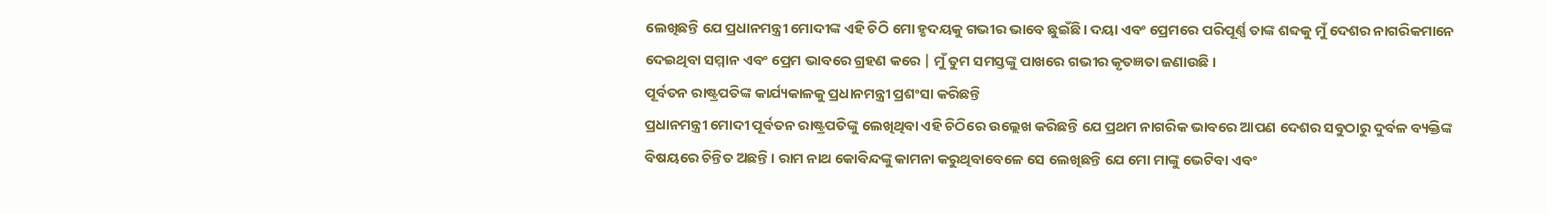ଲେଖିଛନ୍ତି ଯେ ପ୍ରଧାନମନ୍ତ୍ରୀ ମୋଦୀଙ୍କ ଏହି ଚିଠି ମୋ ହୃଦୟକୁ ଗଭୀର ଭାବେ ଛୁଇଁଛି। ଦୟା ଏବଂ ପ୍ରେମରେ ପରିପୂର୍ଣ୍ଣ ତାଙ୍କ ଶବ୍ଦକୁ ମୁଁ ଦେଶର ନାଗରିକମାନେ ଦେଇଥିବା ସମ୍ମାନ ଏବଂ ପ୍ରେମ ଭାବରେ ଗ୍ରହଣ କରେ | ମୁଁ ତୁମ ସମସ୍ତଙ୍କୁ ପାଖରେ ଗଭୀର କୃତଜ୍ଞତା ଜଣାଉଛି ।
ପୂର୍ବତନ ରାଷ୍ଟ୍ରପତିଙ୍କ କାର୍ଯ୍ୟକାଳକୁ ପ୍ରଧାନମନ୍ତ୍ରୀ ପ୍ରଶଂସା କରିଛନ୍ତି
ପ୍ରଧାନମନ୍ତ୍ରୀ ମୋଦୀ ପୂର୍ବତନ ରାଷ୍ଟ୍ରପତିଙ୍କୁ ଲେଖିଥିବା ଏହି ଚିଠିରେ ଉଲ୍ଲେଖ କରିଛନ୍ତି ଯେ ପ୍ରଥମ ନାଗରିକ ଭାବରେ ଆପଣ ଦେଶର ସବୁଠାରୁ ଦୁର୍ବଳ ବ୍ୟକ୍ତିଙ୍କ ବିଷୟରେ ଚିନ୍ତିତ ଅଛନ୍ତି। ରାମ ନାଥ କୋବିନ୍ଦଙ୍କୁ କାମନା କରୁଥିବାବେଳେ ସେ ଲେଖିଛନ୍ତି ଯେ ମୋ ମାଙ୍କୁ ଭେଟିବା ଏବଂ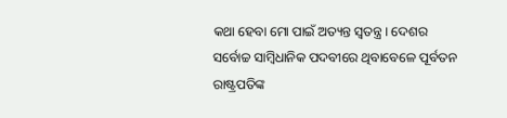କଥା ହେବା ମୋ ପାଇଁ ଅତ୍ୟନ୍ତ ସ୍ୱତନ୍ତ୍ର। ଦେଶର ସର୍ବୋଚ୍ଚ ସାମ୍ବିଧାନିକ ପଦବୀରେ ଥିବାବେଳେ ପୂର୍ବତନ ରାଷ୍ଟ୍ରପତିଙ୍କ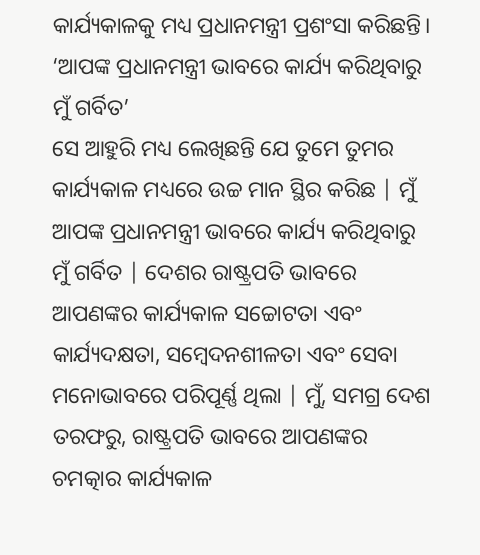କାର୍ଯ୍ୟକାଳକୁ ମଧ୍ୟ ପ୍ରଧାନମନ୍ତ୍ରୀ ପ୍ରଶଂସା କରିଛନ୍ତି।
‘ଆପଙ୍କ ପ୍ରଧାନମନ୍ତ୍ରୀ ଭାବରେ କାର୍ଯ୍ୟ କରିଥିବାରୁ ମୁଁ ଗର୍ବିତ’
ସେ ଆହୁରି ମଧ୍ୟ ଲେଖିଛନ୍ତି ଯେ ତୁମେ ତୁମର କାର୍ଯ୍ୟକାଳ ମଧ୍ୟରେ ଉଚ୍ଚ ମାନ ସ୍ଥିର କରିଛ | ମୁଁ ଆପଙ୍କ ପ୍ରଧାନମନ୍ତ୍ରୀ ଭାବରେ କାର୍ଯ୍ୟ କରିଥିବାରୁ ମୁଁ ଗର୍ବିତ | ଦେଶର ରାଷ୍ଟ୍ରପତି ଭାବରେ ଆପଣଙ୍କର କାର୍ଯ୍ୟକାଳ ସଚ୍ଚୋଟତା ଏବଂ କାର୍ଯ୍ୟଦକ୍ଷତା, ସମ୍ବେଦନଶୀଳତା ଏବଂ ସେବା ମନୋଭାବରେ ପରିପୂର୍ଣ୍ଣ ଥିଲା | ମୁଁ, ସମଗ୍ର ଦେଶ ତରଫରୁ, ରାଷ୍ଟ୍ରପତି ଭାବରେ ଆପଣଙ୍କର ଚମତ୍କାର କାର୍ଯ୍ୟକାଳ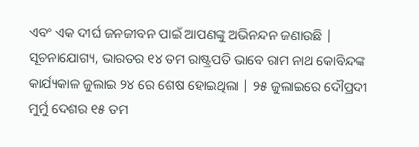ଏବଂ ଏକ ଦୀର୍ଘ ଜନଜୀବନ ପାଇଁ ଆପଣଙ୍କୁ ଅଭିନନ୍ଦନ ଜଣାଉଛି |
ସୂଚନାଯୋଗ୍ୟ, ଭାରତର ୧୪ ତମ ରାଷ୍ଟ୍ରପତି ଭାବେ ରାମ ନାଥ କୋବିନ୍ଦଙ୍କ କାର୍ଯ୍ୟକାଳ ଜୁଲାଇ ୨୪ ରେ ଶେଷ ହୋଇଥିଲା | ୨୫ ଜୁଲାଇରେ ଦୌପ୍ରଦୀ ମୁର୍ମୁ ଦେଶର ୧୫ ତମ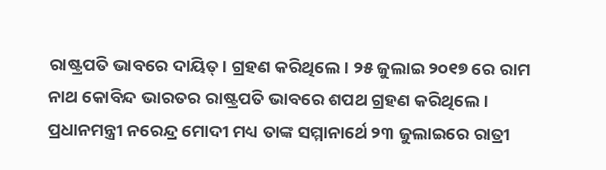ରାଷ୍ଟ୍ରପତି ଭାବରେ ଦାୟିତ୍। ଗ୍ରହଣ କରିଥିଲେ। ୨୫ ଜୁଲାଇ ୨୦୧୭ ରେ ରାମ ନାଥ କୋବିନ୍ଦ ଭାରତର ରାଷ୍ଟ୍ରପତି ଭାବରେ ଶପଥ ଗ୍ରହଣ କରିଥିଲେ। ପ୍ରଧାନମନ୍ତ୍ରୀ ନରେନ୍ଦ୍ର ମୋଦୀ ମଧ୍ୟ ତାଙ୍କ ସମ୍ମାନାର୍ଥେ ୨୩ ଜୁଲାଇରେ ରାତ୍ରୀ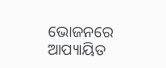ଭୋଜନରେ ଆପ୍ୟାୟିତ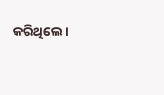କରିଥିଲେ।